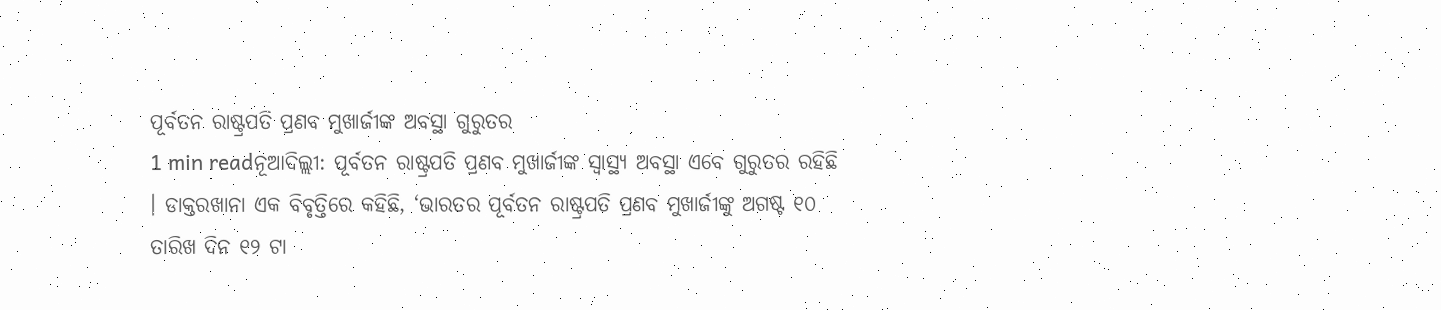ପୂର୍ବତନ ରାଷ୍ଟ୍ରପତି ପ୍ରଣବ ମୁଖାର୍ଜୀଙ୍କ ଅବସ୍ଥା ଗୁରୁତର
1 min readନୂଆଦିଲ୍ଲୀ: ପୂର୍ବତନ ରାଷ୍ଟ୍ରପତି ପ୍ରଣବ ମୁଖାର୍ଜୀଙ୍କ ସ୍ୱାସ୍ଥ୍ୟ ଅବସ୍ଥା ଏବେ ଗୁରୁତର ରହିଛି । ଡାକ୍ତରଖାନା ଏକ ବିବୃତ୍ତିରେ କହିଛି, ‘ଭାରତର ପୂର୍ବତନ ରାଷ୍ଟ୍ରପତି ପ୍ରଣବ ମୁଖାର୍ଜୀଙ୍କୁ ଅଗଷ୍ଟ ୧୦ ତାରିଖ ଦିନ ୧୨ ଟା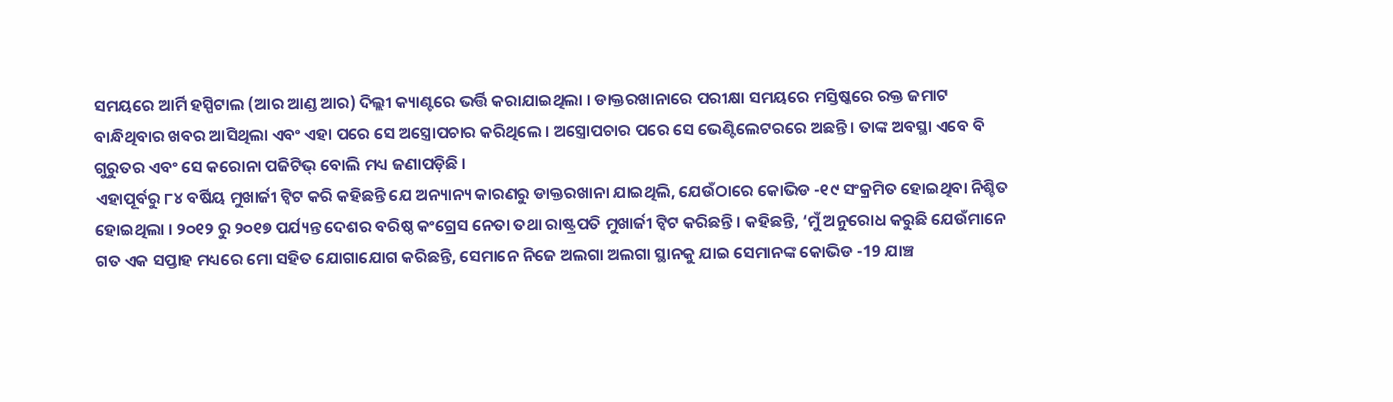ସମୟରେ ଆର୍ମି ହସ୍ପିଟାଲ (ଆର ଆଣ୍ଡ ଆର) ଦିଲ୍ଲୀ କ୍ୟାଣ୍ଟରେ ଭର୍ତ୍ତି କରାଯାଇଥିଲା । ଡାକ୍ତରଖାନାରେ ପରୀକ୍ଷା ସମୟରେ ମସ୍ତିଷ୍କରେ ରକ୍ତ ଜମାଟ ବାନ୍ଧିଥିବାର ଖବର ଆସିଥିଲା ଏବଂ ଏହା ପରେ ସେ ଅସ୍ତ୍ରୋପଚାର କରିଥିଲେ । ଅସ୍ତ୍ରୋପଚାର ପରେ ସେ ଭେଣ୍ଟିଲେଟରରେ ଅଛନ୍ତି । ତାଙ୍କ ଅବସ୍ଥା ଏବେ ବି ଗୁରୁତର ଏବଂ ସେ କରୋନା ପଜିଟିଭ୍ ବୋଲି ମଧ୍ୟ ଜଣାପଡ଼ିଛି ।
ଏହାପୂର୍ବରୁ ୮୪ ବର୍ଷିୟ ମୁଖାର୍ଜୀ ଟ୍ୱିଟ କରି କହିଛନ୍ତି ଯେ ଅନ୍ୟାନ୍ୟ କାରଣରୁ ଡାକ୍ତରଖାନା ଯାଇଥିଲି, ଯେଉଁଠାରେ କୋଭିଡ -୧୯ ସଂକ୍ରମିତ ହୋଇଥିବା ନିଶ୍ଚିତ ହୋଇଥିଲା । ୨୦୧୨ ରୁ ୨୦୧୭ ପର୍ଯ୍ୟନ୍ତ ଦେଶର ବରିଷ୍ଠ କଂଗ୍ରେସ ନେତା ତଥା ରାଷ୍ଟ୍ରପତି ମୁଖାର୍ଜୀ ଟ୍ୱିଟ କରିଛନ୍ତି । କହିଛନ୍ତି, ‘ମୁଁ ଅନୁରୋଧ କରୁଛି ଯେଉଁମାନେ ଗତ ଏକ ସପ୍ତାହ ମଧ୍ୟରେ ମୋ ସହିତ ଯୋଗାଯୋଗ କରିଛନ୍ତି, ସେମାନେ ନିଜେ ଅଲଗା ଅଲଗା ସ୍ଥାନକୁ ଯାଇ ସେମାନଙ୍କ କୋଭିଡ -19 ଯାଞ୍ଚ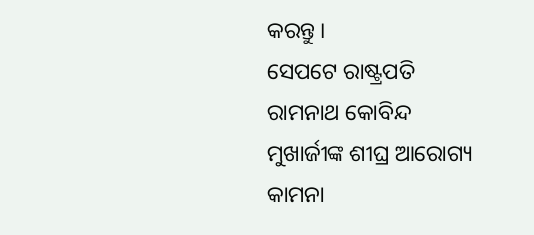କରନ୍ତୁ ।
ସେପଟେ ରାଷ୍ଟ୍ରପତି ରାମନାଥ କୋବିନ୍ଦ ମୁଖାର୍ଜୀଙ୍କ ଶୀଘ୍ର ଆରୋଗ୍ୟ କାମନା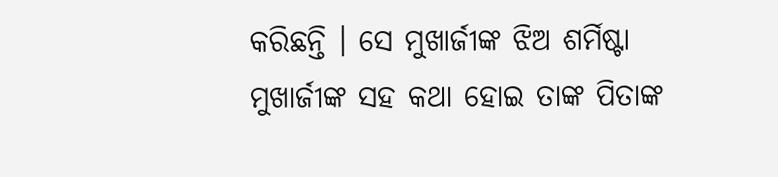କରିଛନ୍ତି । ସେ ମୁଖାର୍ଜୀଙ୍କ ଝିଅ ଶର୍ମିଷ୍ଟା ମୁଖାର୍ଜୀଙ୍କ ସହ କଥା ହୋଇ ତାଙ୍କ ପିତାଙ୍କ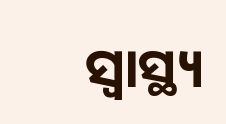ସ୍ୱାସ୍ଥ୍ୟ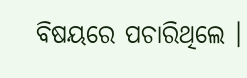ବିଷୟରେ ପଚାରିଥିଲେ ।